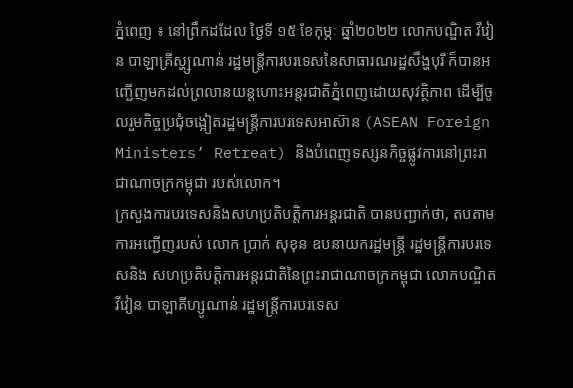ភ្នំពេញ ៖ នៅព្រឹកដដែល ថ្ងៃទី ១៥ ខែកុម្ភៈ ឆ្នាំ២០២២ លោកបណ្ឌិត វីវៀន បាឡាគ្រីស្ហ្សណាន់ រដ្ឋមន្រ្តីការបរទេសនៃសាធារណរដ្ឋសឹង្ហបុរី ក៏បានអញ្ជើញមកដល់ព្រលានយន្តហោះអន្តរជាតិភ្នំពេញដោយសុវត្ថិភាព ដើម្បីចូលរួមកិច្ចប្រជុំចង្អៀតរដ្ឋមន្រ្តីការបរទេសអាស៊ាន (ASEAN Foreign Ministers’ Retreat) និងបំពេញទស្សនកិច្ចផ្លូវការនៅព្រះរាជាណាចក្រកម្ពុជា របស់លោក។
ក្រសួងការបរទេសនិងសហប្រតិបត្តិការអន្តរជាតិ បានបញ្ជាក់ថា, តបតាមការអញ្ជើញរបស់ លោក ប្រាក់ សុខុន ឧបនាយករដ្ឋមន្ត្រី រដ្ឋមន្ត្រីការបរទេសនិង សហប្រតិបត្តិការអន្តរជាតិនៃព្រះរាជាណាចក្រកម្ពុជា លោកបណ្ឌិត វីវៀន បាឡាគីហ្សូណាន់ រដ្ឋមន្ត្រីការបរទេស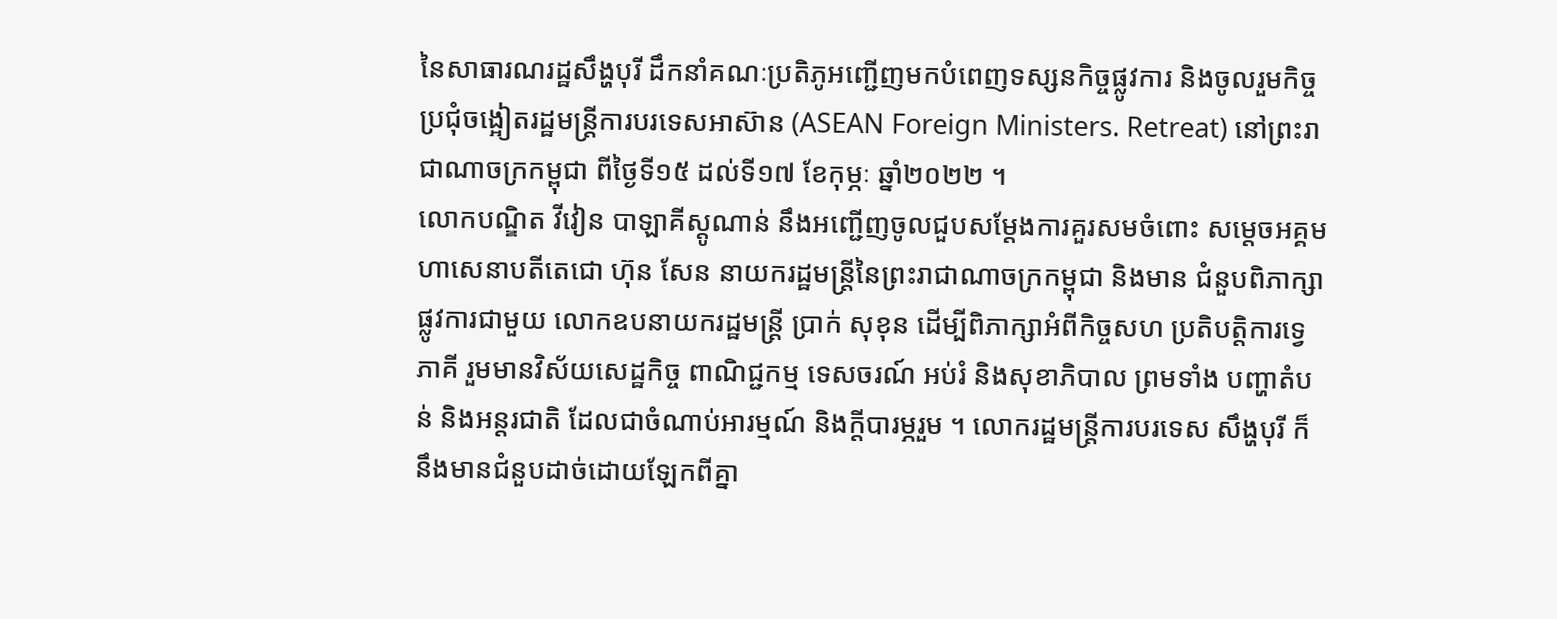នៃសាធារណរដ្ឋសឹង្ហបុរី ដឹកនាំគណៈប្រតិភូអញ្ជើញមកបំពេញទស្សនកិច្ចផ្លូវការ និងចូលរួមកិច្ចប្រជុំចង្អៀតរដ្ឋមន្ត្រីការបរទេសអាស៊ាន (ASEAN Foreign Ministers. Retreat) នៅព្រះរាជាណាចក្រកម្ពុជា ពីថ្ងៃទី១៥ ដល់ទី១៧ ខែកុម្ភៈ ឆ្នាំ២០២២ ។
លោកបណ្ឌិត វីវៀន បាឡាគីស្តូណាន់ នឹងអញ្ជើញចូលជួបសម្តែងការគួរសមចំពោះ សម្តេចអគ្គមហាសេនាបតីតេជោ ហ៊ុន សែន នាយករដ្ឋមន្ត្រីនៃព្រះរាជាណាចក្រកម្ពុជា និងមាន ជំនួបពិភាក្សាផ្លូវការជាមួយ លោកឧបនាយករដ្ឋមន្ត្រី ប្រាក់ សុខុន ដើម្បីពិភាក្សាអំពីកិច្ចសហ ប្រតិបត្តិការទ្វេភាគី រួមមានវិស័យសេដ្ឋកិច្ច ពាណិជ្ជកម្ម ទេសចរណ៍ អប់រំ និងសុខាភិបាល ព្រមទាំង បញ្ហាតំបន់ និងអន្តរជាតិ ដែលជាចំណាប់អារម្មណ៍ និងក្តីបារម្ភរួម ។ លោករដ្ឋមន្ត្រីការបរទេស សឹង្ហបុរី ក៏នឹងមានជំនួបដាច់ដោយឡែកពីគ្នា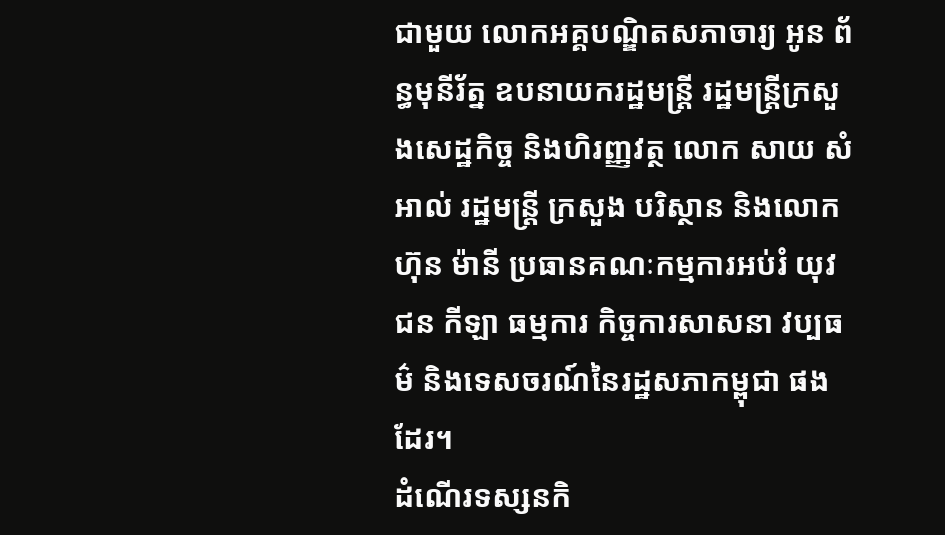ជាមួយ លោកអគ្គបណ្ឌិតសភាចារ្យ អូន ព័ន្ធមុនីរ័ត្ន ឧបនាយករដ្ឋមន្ត្រី រដ្ឋមន្ត្រីក្រសួងសេដ្ឋកិច្ច និងហិរញ្ញវត្ថ លោក សាយ សំអាល់ រដ្ឋមន្ត្រី ក្រសួង បរិស្ថាន និងលោក ហ៊ុន ម៉ានី ប្រធានគណៈកម្មការអប់រំ យុវជន កីឡា ធម្មការ កិច្ចការសាសនា វប្បធម៌ និងទេសចរណ៍នៃរដ្ឋសភាកម្ពុជា ផងដែរ។
ដំណើរទស្សនកិ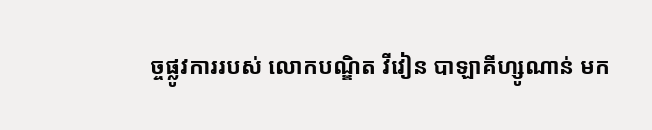ច្ចផ្លូវការរបស់ លោកបណ្ឌិត វីវៀន បាឡាគីហ្សូណាន់ មក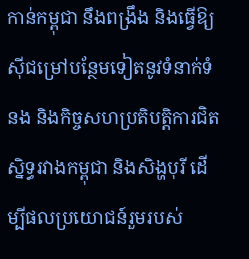កាន់កម្ពុជា នឹងពង្រឹង និងធ្វើឱ្យស៊ីជម្រៅបន្ថែមទៀតនូវទំនាក់ទំនង និងកិច្ចសហប្រតិបត្តិការជិតស្និទ្ធរវាងកម្ពុជា និងសិង្ហបុរី ដើម្បីផលប្រយោជន៍រួមរបស់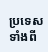ប្រទេសទាំងពី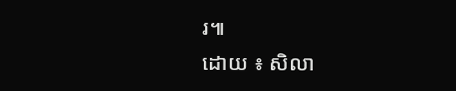រ៕
ដោយ ៖ សិលា